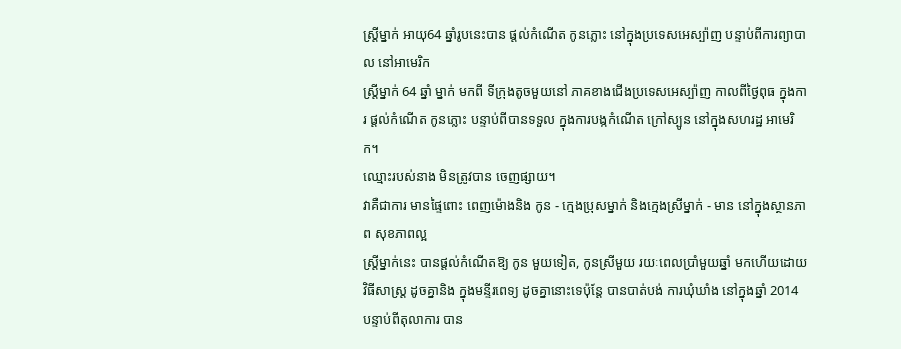ស្ត្រីម្នាក់ អាយុ64 ឆ្នាំរូបនេះបាន ផ្តល់កំណើត កូនភ្លោះ នៅក្នុងប្រទេសអេស្ប៉ាញ បន្ទាប់ពីការព្យាបាល នៅអាមេរិក
ស្ត្រីម្នាក់ 64 ឆ្នាំ ម្នាក់ មកពី ទីក្រុងតូចមួយនៅ ភាគខាងជើងប្រទេសអេស្ប៉ាញ កាលពីថ្ងៃពុធ ក្នុងការ ផ្ដល់កំណើត កូនភ្លោះ បន្ទាប់ពីបានទទួល ក្នុងការបង្កកំណើត ក្រៅស្បូន នៅក្នុងសហរដ្ឋ អាមេរិក។
ឈ្មោះរបស់នាង មិនត្រូវបាន ចេញផ្សាយ។
វាគឺជាការ មានផ្ទៃពោះ ពេញម៉ោងនិង កូន - ក្មេងប្រុសម្នាក់ និងក្មេងស្រីម្នាក់ - មាន នៅក្នុងស្ថានភាព សុខភាពល្អ
ស្ត្រីម្នាក់នេះ បានផ្តល់កំណើតឱ្យ កូន មួយទៀត, កូនស្រីមួយ រយៈពេលប្រាំមួយឆ្នាំ មកហើយដោយ វិធីសាស្ដ្រ ដូចគ្នានិង ក្នុងមន្ទីរពេទ្យ ដូចគ្នានោះទេប៉ុន្តែ បានបាត់បង់ ការឃុំឃាំង នៅក្នុងឆ្នាំ 2014 បន្ទាប់ពីតុលាការ បាន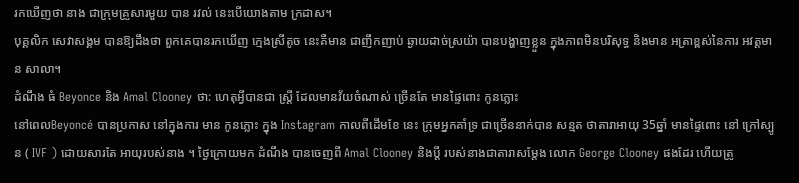រកឃើញថា នាង ជាក្រុមគ្រួសារមួយ បាន រវល់ នេះបើយោងតាម ក្រដាស។
បុគ្គលិក សេវាសង្គម បានឱ្យដឹងថា ពួកគេបានរកឃើញ ក្មេងស្រីតូច នេះគឺមាន ជាញឹកញាប់ ឆ្ងាយដាច់ស្រយ៉ា បានបង្ហាញខ្លួន ក្នុងភាពមិនបរិសុទ្ធ និងមាន អត្រាខ្ពស់នៃការ អវត្តមាន សាលា។
ដំណឹង ធំ Beyonce និង Amal Clooney ថា: ហេតុអ្វីបានជា ស្ត្រី ដែលមានវ័យចំណាស់ ច្រើនតែ មានផ្ទៃពោះ កូនភ្លោះ
នៅពេលBeyoncé បានប្រកាស នៅក្នុងការ មាន កូនភ្លោះ ក្នុង Instagram កាលពីដើមខែ នេះ ក្រុមអ្នកគាំទ្រ ជាច្រើននាក់បាន សន្មត ថាតារាអាយុ 35ឆ្នាំ មានផ្ទៃពោះ នៅ ក្រៅស្បូន ( IVF ) ដោយសារតែ អាយុរបស់នាង ។ ថ្ងៃក្រោយមក ដំណឹង បានចេញពី Amal Clooney និងប្តី របស់នាងជាតារាសម្តែង លោក George Clooney ផងដែរ ហើយត្រូ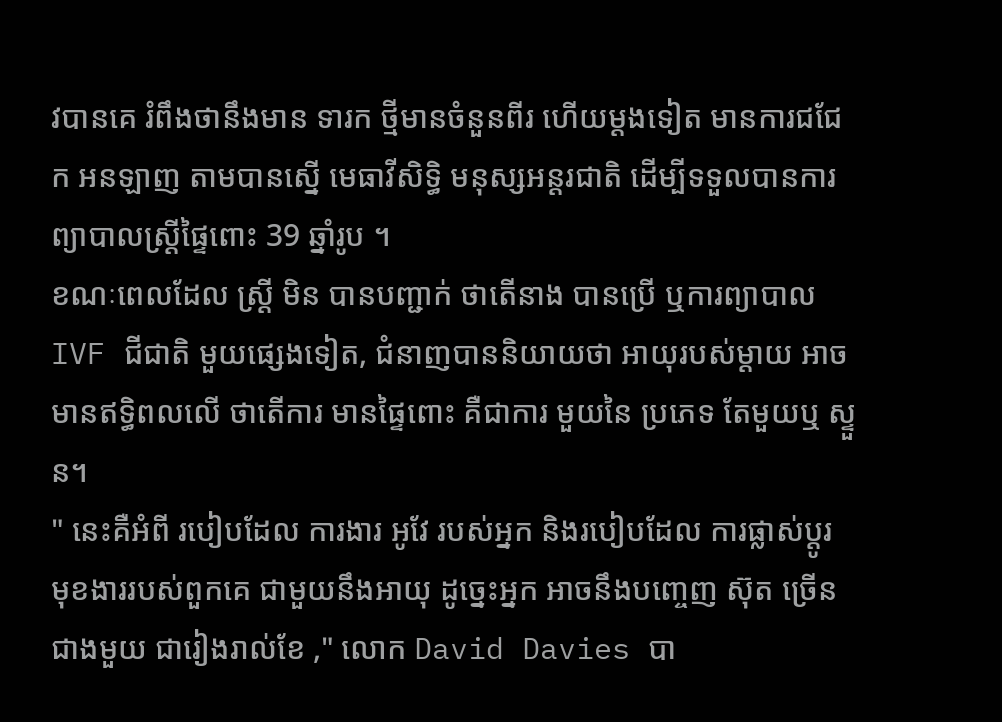វបានគេ រំពឹងថានឹងមាន ទារក ថ្មីមានចំនួនពីរ ហើយម្តងទៀត មានការជជែក អនឡាញ តាមបានស្នើ មេធាវីសិទ្ធិ មនុស្សអន្តរជាតិ ដើម្បីទទួលបានការព្យាបាលស្ត្រីផ្ទៃពោះ 39 ឆ្នាំរូប ។
ខណៈពេលដែល ស្ត្រី មិន បានបញ្ជាក់ ថាតើនាង បានប្រើ ឬការព្យាបាល IVF ជីជាតិ មួយផ្សេងទៀត, ជំនាញបាននិយាយថា អាយុរបស់ម្តាយ អាចមានឥទ្ធិពលលើ ថាតើការ មានផ្ទៃពោះ គឺជាការ មួយនៃ ប្រភេទ តែមួយឬ ស្ទួន។
" នេះគឺអំពី របៀបដែល ការងារ អូវែ របស់អ្នក និងរបៀបដែល ការផ្លាស់ប្តូរ មុខងាររបស់ពួកគេ ជាមួយនឹងអាយុ ដូច្នេះអ្នក អាចនឹងបញ្ចេញ ស៊ុត ច្រើនជាងមួយ ជារៀងរាល់ខែ ," លោក David Davies បា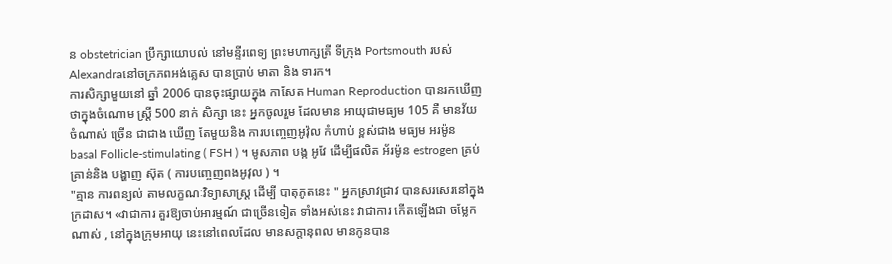ន obstetrician ប្រឹក្សាយោបល់ នៅមន្ទីរពេទ្យ ព្រះមហាក្សត្រី ទីក្រុង Portsmouth របស់ Alexandraនៅចក្រភពអង់គ្លេស បានប្រាប់ មាតា និង ទារក។
ការសិក្សាមួយនៅ ឆ្នាំ 2006 បានចុះផ្សាយក្នុង កាសែត Human Reproduction បានរកឃើញ ថាក្នុងចំណោម ស្ត្រី 500 នាក់ សិក្សា នេះ អ្នកចូលរួម ដែលមាន អាយុជាមធ្យម 105 គឺ មានវ័យចំណាស់ ច្រើន ជាជាង ឃើញ តែមួយនិង ការបញ្ចេញអូវ៉ុល កំហាប់ ខ្ពស់ជាង មធ្យម អរម៉ូន basal Follicle-stimulating ( FSH ) ។ មូសភាព បង្ក អូវែ ដើម្បីផលិត អ័រម៉ូន estrogen គ្រប់គ្រាន់និង បង្ហាញ ស៊ុត ( ការបញ្ចេញពងអូវុល ) ។
"គ្មាន ការពន្យល់ តាមលក្ខណៈវិទ្យាសាស្ត្រ ដើម្បី បាតុភូតនេះ " អ្នកស្រាវជ្រាវ បានសរសេរនៅក្នុង ក្រដាស។ «វាជាការ គួរឱ្យចាប់អារម្មណ៍ ជាច្រើនទៀត ទាំងអស់នេះ វាជាការ កើតឡើងជា ចម្លែកណាស់ , នៅក្នុងក្រុមអាយុ នេះនៅពេលដែល មានសក្តានុពល មានកូនបាន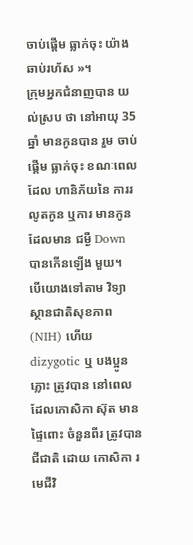ចាប់ផ្តើម ធ្លាក់ចុះ យ៉ាងឆាប់រហ័ស »។
ក្រុមអ្នកជំនាញបាន យល់ស្រប ថា នៅអាយុ 35 ឆ្នាំ មានកូនបាន រួម ចាប់ផ្តើម ធ្លាក់ចុះ ខណៈពេលដែល ហានិភ័យនៃ ការរលូតកូន ឬការ មានកូនដែលមាន ជម្ងឺ Down បានកើនឡើង មួយ។
បើយោងទៅតាម វិទ្យាស្ថានជាតិសុខភាព (NIH) ហើយ dizygotic ឬ បងប្អូន ភ្លោះ ត្រូវបាន នៅពេលដែលកោសិកា ស៊ុត មានផ្ទៃពោះ ចំនួនពីរ ត្រូវបានជីជាតិ ដោយ កោសិកា រមេជីវិ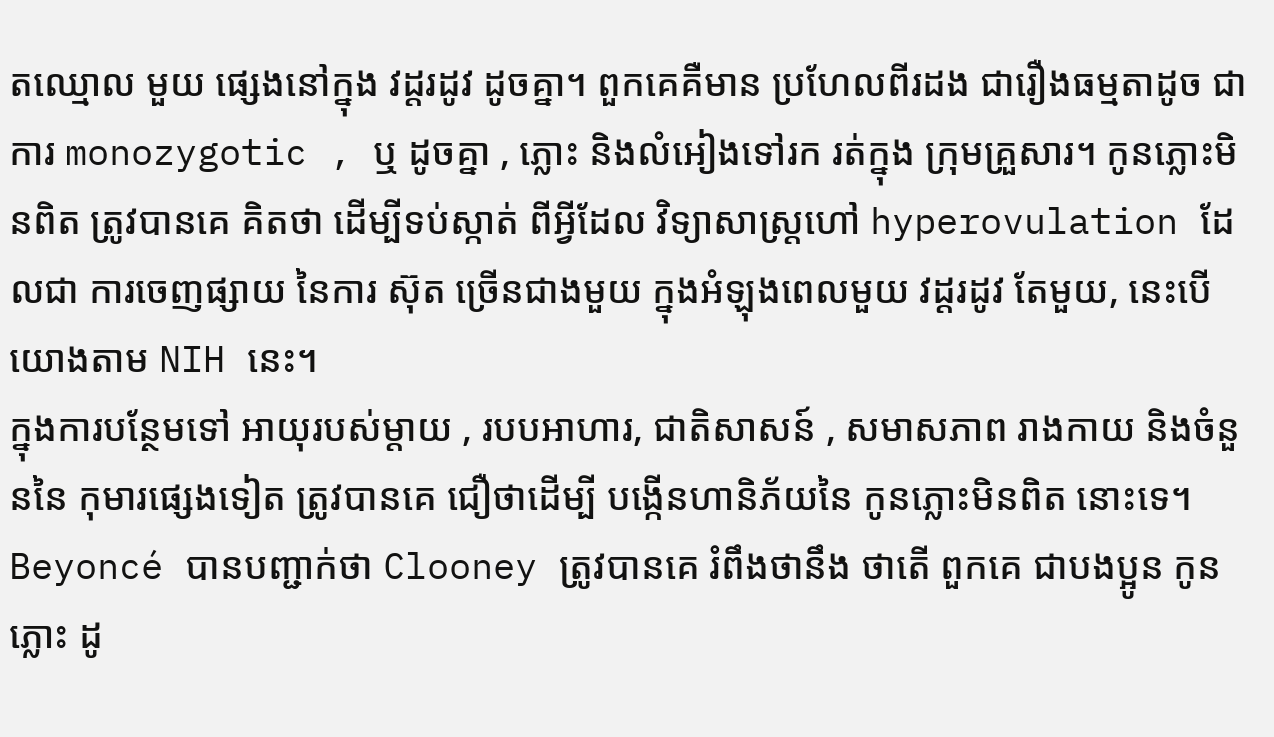តឈ្មោល មួយ ផ្សេងនៅក្នុង វដ្តរដូវ ដូចគ្នា។ ពួកគេគឺមាន ប្រហែលពីរដង ជារឿងធម្មតាដូច ជាការ monozygotic , ឬ ដូចគ្នា , ភ្លោះ និងលំអៀងទៅរក រត់ក្នុង ក្រុមគ្រួសារ។ កូនភ្លោះមិនពិត ត្រូវបានគេ គិតថា ដើម្បីទប់ស្កាត់ ពីអ្វីដែល វិទ្យាសាស្ដ្រហៅ hyperovulation ដែលជា ការចេញផ្សាយ នៃការ ស៊ុត ច្រើនជាងមួយ ក្នុងអំឡុងពេលមួយ វដ្តរដូវ តែមួយ, នេះបើយោងតាម NIH នេះ។
ក្នុងការបន្ថែមទៅ អាយុរបស់ម្តាយ , របបអាហារ, ជាតិសាសន៍ , សមាសភាព រាងកាយ និងចំនួននៃ កុមារផ្សេងទៀត ត្រូវបានគេ ជឿថាដើម្បី បង្កើនហានិភ័យនៃ កូនភ្លោះមិនពិត នោះទេ។
Beyoncé បានបញ្ជាក់ថា Clooney ត្រូវបានគេ រំពឹងថានឹង ថាតើ ពួកគេ ជាបងប្អូន កូនភ្លោះ ដូ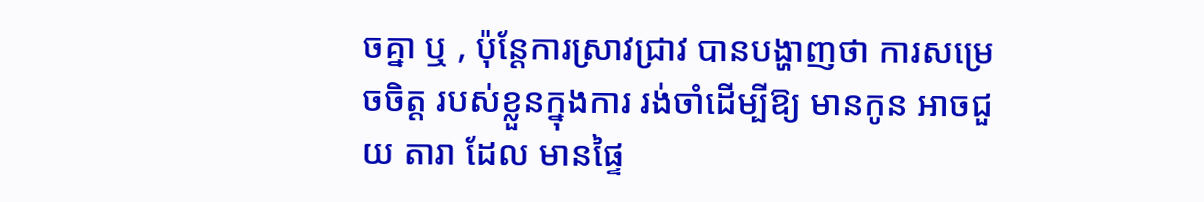ចគ្នា ឬ , ប៉ុន្តែការស្រាវជ្រាវ បានបង្ហាញថា ការសម្រេចចិត្ត របស់ខ្លួនក្នុងការ រង់ចាំដើម្បីឱ្យ មានកូន អាចជួយ តារា ដែល មានផ្ទៃ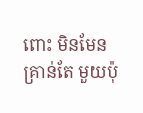ពោះ មិនមែនគ្រាន់តែ មួយប៉ុ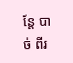ន្តែ បាច់ ពីរ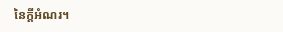នៃក្ដីអំណរ។